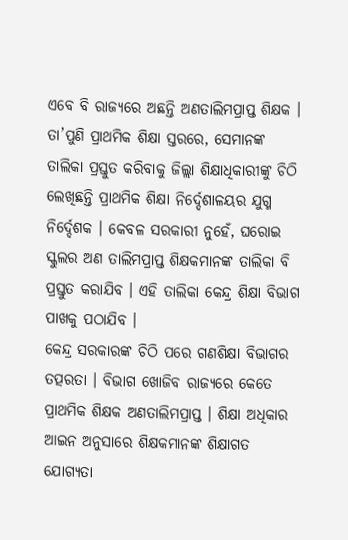ଏବେ ବି ରାଜ୍ୟରେ ଅଛନ୍ତି ଅଣତାଲିମପ୍ରାପ୍ତ ଶିକ୍ଷକ । ତା’ପୁଣି ପ୍ରାଥମିକ ଶିକ୍ଷା ସ୍ତରରେ, ସେମାନଙ୍କ ତାଲିକା ପ୍ରସ୍ତୁତ କରିବାକୁ ଜିଲ୍ଲା ଶିକ୍ଷାଧିକାରୀଙ୍କୁ ଚିଠି ଲେଖିଛନ୍ତି ପ୍ରାଥମିକ ଶିକ୍ଷା ନିର୍ଦ୍ଦେଶାଳୟର ଯୁଗ୍ମ ନିର୍ଦ୍ଦେଶକ । କେବଳ ସରକାରୀ ନୁହେଁ, ଘରୋଇ ସ୍କୁଲର ଅଣ ତାଲିମପ୍ରାପ୍ତ ଶିକ୍ଷକମାନଙ୍କ ତାଲିକା ବି ପ୍ରସ୍ତୁତ କରାଯିବ । ଏହି ତାଲିକା କେନ୍ଦ୍ର ଶିକ୍ଷା ବିଭାଗ ପାଖକୁ ପଠାଯିବ ।
କେନ୍ଦ୍ର ସରକାରଙ୍କ ଚିଠି ପରେ ଗଣଶିକ୍ଷା ବିଭାଗର ତତ୍ପରତା । ବିଭାଗ ଖୋଜିବ ରାଜ୍ୟରେ କେତେ ପ୍ରାଥମିକ ଶିକ୍ଷକ ଅଣତାଲିମପ୍ରାପ୍ତ । ଶିକ୍ଷା ଅଧିକାର ଆଇନ ଅନୁସାରେ ଶିକ୍ଷକମାନଙ୍କ ଶିକ୍ଷାଗତ ଯୋଗ୍ୟତା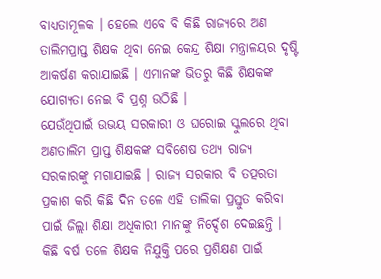ବାଧ୍ୟତାମୂଳକ । ହେଲେ ଏବେ ବି କିଛି ରାଜ୍ୟରେ ଅଣ ତାଲିମପ୍ରାପ୍ତ ଶିକ୍ଷକ ଥିବା ନେଇ କେନ୍ଦ୍ର ଶିକ୍ଷା ମନ୍ତ୍ରାଳୟର ଦୃଷ୍ଟି ଆକର୍ଷଣ କରାଯାଇଛି । ଏମାନଙ୍କ ଭିତରୁ କିଛି ଶିକ୍ଷକଙ୍କ ଯୋଗ୍ୟତା ନେଇ ବି ପ୍ରଶ୍ନ ଉଠିଛି ।
ଯେଉଁଥିପାଇଁ ଉଭୟ ସରକାରୀ ଓ ଘରୋଇ ସ୍କୁଲରେ ଥିବା ଅଣତାଲିମ ପ୍ରାପ୍ତ ଶିକ୍ଷକଙ୍କ ସବିଶେଷ ତଥ୍ୟ ରାଜ୍ୟ ସରକାରଙ୍କୁ ମଗାଯାଇଛି । ରାଜ୍ୟ ସରକାର ବି ତତ୍ପରତା ପ୍ରକାଶ କରି କିଛି ଦିନ ତଳେ ଏହି ତାଲିକା ପ୍ରସ୍ତୁତ କରିବା ପାଇଁ ଜିଲ୍ଲା ଶିକ୍ଷା ଅଧିକାରୀ ମାନଙ୍କୁ ନିର୍ଦ୍ଦେଶ ଦେଇଛନ୍ତି ।
କିଛି ବର୍ଷ ତଳେ ଶିକ୍ଷକ ନିଯୁକ୍ତି ପରେ ପ୍ରଶିକ୍ଷଣ ପାଇଁ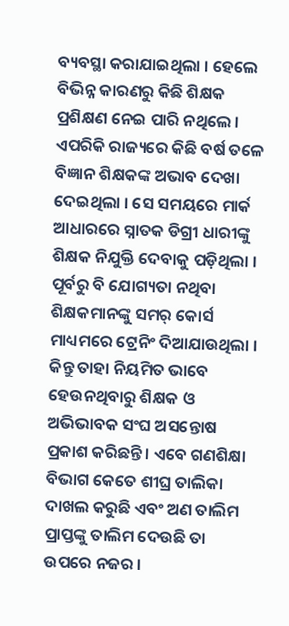ବ୍ୟବସ୍ଥା କରାଯାଇଥିଲା । ହେଲେ ବିଭିନ୍ନ କାରଣରୁ କିଛି ଶିକ୍ଷକ ପ୍ରଶିକ୍ଷଣ ନେଇ ପାରି ନଥିଲେ । ଏପରିକି ରାଜ୍ୟରେ କିଛି ବର୍ଷ ତଳେ ବିଜ୍ଞାନ ଶିକ୍ଷକଙ୍କ ଅଭାବ ଦେଖା ଦେଇଥିଲା । ସେ ସମୟରେ ମାର୍କ ଆଧାରରେ ସ୍ନାତକ ଡିଗ୍ରୀ ଧାରୀଙ୍କୁ ଶିକ୍ଷକ ନିଯୁକ୍ତି ଦେବାକୁ ପଡ଼ିଥିଲା । ପୂର୍ବରୁ ବି ଯୋଗ୍ୟତା ନଥିବା ଶିକ୍ଷକମାନଙ୍କୁ ସମର୍ କୋର୍ସ ମାଧ୍ୟମରେ ଟ୍ରେନିଂ ଦିଆଯାଉଥିଲା । କିନ୍ତୁ ତାହା ନିୟମିତ ଭାବେ ହେଉନଥିବାରୁ ଶିକ୍ଷକ ଓ ଅଭିଭାବକ ସଂଘ ଅସନ୍ତୋଷ ପ୍ରକାଶ କରିଛନ୍ତି । ଏବେ ଗଣଶିକ୍ଷା ବିଭାଗ କେତେ ଶୀଘ୍ର ତାଲିକା ଦାଖଲ କରୁଛି ଏବଂ ଅଣ ତାଲିମ ପ୍ରାପ୍ତଙ୍କୁ ତାଲିମ ଦେଉଛି ତା ଉପରେ ନଜର ।